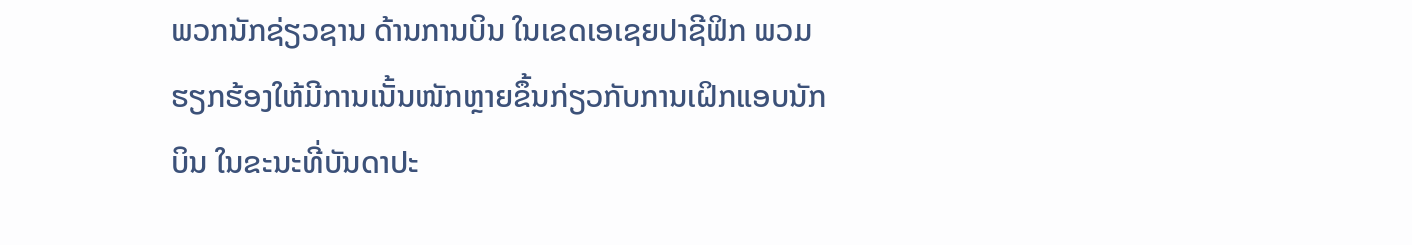ພວກນັກຊ່ຽວຊານ ດ້ານການບິນ ໃນເຂດເອເຊຍປາຊີຟິກ ພວມ
ຮຽກຮ້ອງໃຫ້ມີການເນັ້ນໜັກຫຼາຍຂຶ້ນກ່ຽວກັບການເຝິກແອບນັກ
ບິນ ໃນຂະນະທີ່ບັນດາປະ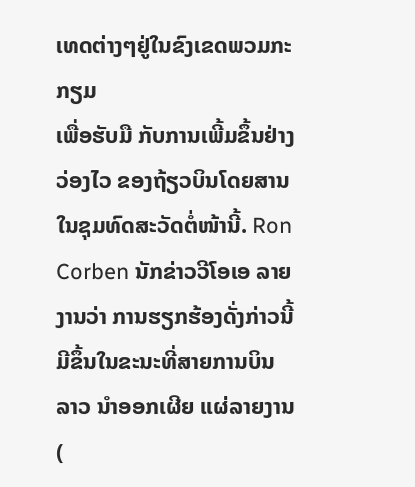ເທດຕ່າງໆຢູ່ໃນຂົງເຂດພວມກະກຽມ
ເພື່ອຮັບມື ກັບການເພີ້ມຂຶ້ນຢ່າງວ່ອງໄວ ຂອງຖ້ຽວບິນໂດຍສານ
ໃນຊຸມທົດສະວັດຕໍ່ໜ້ານີ້. Ron Corben ນັກຂ່າວວີໂອເອ ລາຍ
ງານວ່າ ການຮຽກຮ້ອງດັ່ງກ່າວນີ້ ມີຂຶ້ນໃນຂະນະທີ່ສາຍການບິນ
ລາວ ນຳອອກເຜີຍ ແຜ່ລາຍງານ (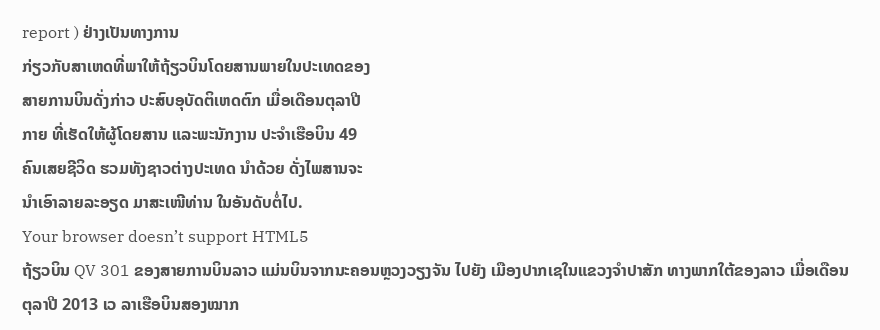report ) ຢ່າງເປັນທາງການ
ກ່ຽວກັບສາເຫດທີ່ພາໃຫ້ຖ້ຽວບິນໂດຍສານພາຍໃນປະເທດຂອງ
ສາຍການບິນດັ່ງກ່າວ ປະສົບອຸບັດຕິເຫດຕົກ ເມື່ອເດືອນຕຸລາປີ
ກາຍ ທີ່ເຮັດໃຫ້ຜູ້ໂດຍສານ ແລະພະນັກງານ ປະຈຳເຮືອບິນ 49
ຄົນເສຍຊີວິດ ຮວມທັງຊາວຕ່າງປະເທດ ນຳດ້ວຍ ດັ່ງໄພສານຈະ
ນຳເອົາລາຍລະອຽດ ມາສະເໜີທ່ານ ໃນອັນດັບຕໍ່ໄປ.
Your browser doesn’t support HTML5
ຖ້ຽວບິນ QV 301 ຂອງສາຍການບິນລາວ ແມ່ນບິນຈາກນະຄອນຫຼວງວຽງຈັນ ໄປຍັງ ເມືອງປາກເຊໃນແຂວງຈຳປາສັກ ທາງພາກໃຕ້ຂອງລາວ ເມື່ອເດືອນຕຸລາປີ 2013 ເວ ລາເຮືອບິນສອງໝາກ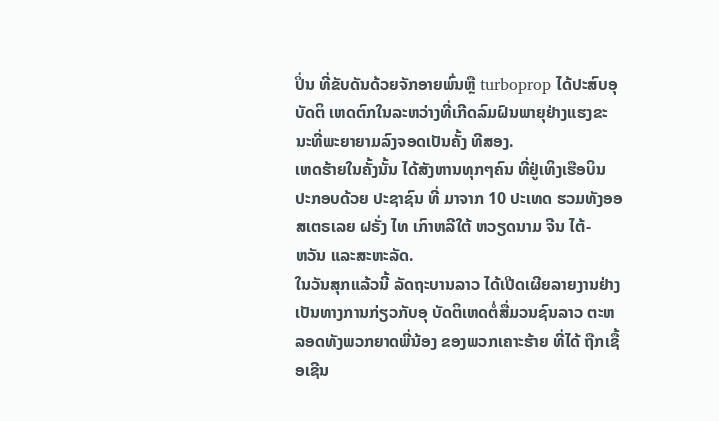ປິ່ນ ທີ່ຂັບດັນດ້ວຍຈັກອາຍພົ່ນຫຼື turboprop ໄດ້ປະສົບອຸບັດຕິ ເຫດຕົກໃນລະຫວ່າງທີ່ເກີດລົມຝົນພາຍຸຢ່າງແຮງຂະນະທີ່ພະຍາຍາມລົງຈອດເປັນຄັ້ງ ທີສອງ.
ເຫດຮ້າຍໃນຄັ້ງນັ້ນ ໄດ້ສັງຫານທຸກໆຄົນ ທີ່ຢູ່ເທິງເຮືອບິນ ປະກອບດ້ວຍ ປະຊາຊົນ ທີ່ ມາຈາກ 10 ປະເທດ ຮວມທັງອອສເຕຣເລຍ ຝຣັ່ງ ໄທ ເກົາຫລີໃຕ້ ຫວຽດນາມ ຈີນ ໄຕ້-
ຫວັນ ແລະສະຫະລັດ.
ໃນວັນສຸກແລ້ວນີ້ ລັດຖະບານລາວ ໄດ້ເປີດເຜີຍລາຍງານຢ່າງເປັນທາງການກ່ຽວກັບອຸ ບັດຕິເຫດຕໍ່ສື່ມວນຊົນລາວ ຕະຫລອດທັງພວກຍາດພີ່ນ້ອງ ຂອງພວກເຄາະຮ້າຍ ທີ່ໄດ້ ຖືກເຊື້ອເຊີນ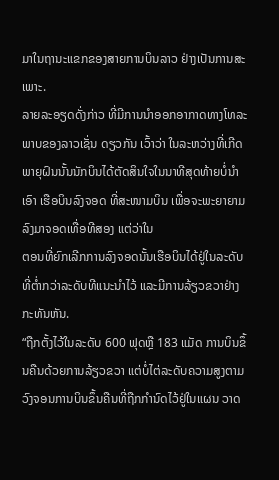ມາໃນຖານະແຂກຂອງສາຍການບິນລາວ ຢ່າງເປັນການສະເພາະ.
ລາຍລະອຽດດັ່ງກ່າວ ທີ່ມີການນຳອອກອາກາດທາງໂທລະພາບຂອງລາວເຊັ່ນ ດຽວກັນ ເວົ້າວ່າ ໃນລະຫວ່າງທີ່ເກີດພາຍຸຝົນນັ້ນນັກບິນໄດ້ຕັດສິນໃຈໃນນາທີສຸດທ້າຍບໍ່ນຳເອົາ ເຮືອບິນລົງຈອດ ທີ່ສະໜາມບິນ ເພື່ອຈະພະຍາຍາມ ລົງມາຈອດເທື່ອທີສອງ ແຕ່ວ່າໃນ
ຕອນທີ່ຍົກເລີກການລົງຈອດນັ້ນເຮືອບິນໄດ້ຢູ່ໃນລະດັບທີ່ຕ່ຳກວ່າລະດັບທີແນະນຳໄວ້ ແລະມີການລ້ຽວຂວາຢ່າງກະທັນຫັນ.
“ຖືກຕັ້ງໄວ້ໃນລະດັບ 600 ຟຸດຫຼື 183 ແມັດ ການບິນຂຶ້ນຄືນດ້ວຍການລ້ຽວຂວາ ແຕ່ບໍ່ໄຕ່ລະດັບຄວາມສູງຕາມວົງຈອນການບິນຂຶ້ນຄືນທີ່ຖືກກຳນົດໄວ້ຢູ່ໃນແຜນ ວາດ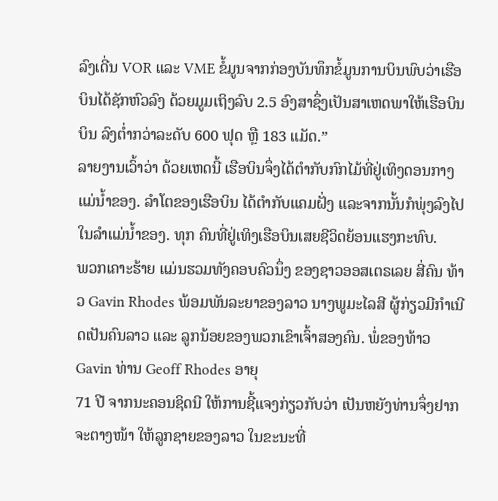ລົງເດີ່ນ VOR ແລະ VME ຂໍ້ມູນຈາກກ່ອງບັນທຶກຂໍ້ມູນການບິນພົບວ່າເຮືອ ບິນໄດ້ຊັກຫົວລົງ ດ້ວຍມູມເຖິງລົບ 2.5 ອົງສາຊຶ່ງເປັນສາເຫດພາໃຫ້ເຮືອບິນ ບິນ ລົງຕ່ຳກວ່າລະດັບ 600 ຟຸດ ຫຼື 183 ແມັດ.”
ລາຍງານເວົ້າວ່າ ດ້ວຍເຫດນີ້ ເຮືອບິນຈຶ່ງໄດ້ຕຳກັບກົກໄມ້ທີ່ຢູ່ເທິງດອນກາງແມ່ນ້ຳຂອງ. ລຳໂຕຂອງເຮືອບິນ ໄດ້ຕຳກັບແຄມຝັ່ງ ແລະຈາກນັ້ນກໍພຸ່ງລົງໄປໃນລຳແມ່ນ້ຳຂອງ. ທຸກ ຄົນທີ່ຢູ່ເທິງເຮືອບິນເສຍຊີວິດຍ້ອນແຮງກະທົບ.
ພວກເຄາະຮ້າຍ ແມ່ນຮວມທັງຄອບຄົວນຶ່ງ ຂອງຊາວອອສເຕຣເລຍ ສີ່ຄົນ ທ້າວ Gavin Rhodes ພ້ອມພັນລະຍາຂອງລາວ ນາງພູມະໄລສີ ຜູ້ກ່ຽວມີກຳເນີດເປັນຄົນລາວ ແລະ ລູກນ້ອຍຂອງພວກເຂົາເຈົ້າສອງຄົນ. ພໍ່ຂອງທ້າວ Gavin ທ່ານ Geoff Rhodes ອາຍຸ
71 ປີ ຈາກນະຄອນຊິດນີ ໃຫ້ການຊີ້ແຈງກ່ຽວກັບວ່າ ເປັນຫຍັງທ່ານຈຶ່ງຢາກຈະຕາງໜ້າ ໃຫ້ລູກຊາຍຂອງລາວ ໃນຂະນະທີ່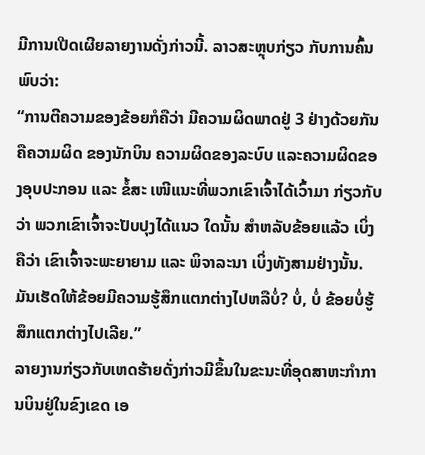ມີການເປີດເຜີຍລາຍງານດັ່ງກ່າວນີ້. ລາວສະຫຼຸບກ່ຽວ ກັບການຄົ້ນພົບວ່າ:
“ການຕີຄວາມຂອງຂ້ອຍກໍຄືວ່າ ມີຄວາມຜິດພາດຢູ່ 3 ຢ່າງດ້ວຍກັນ ຄືຄວາມຜິດ ຂອງນັກບິນ ຄວາມຜິດຂອງລະບົບ ແລະຄວາມຜິດຂອງອຸບປະກອນ ແລະ ຂໍ້ສະ ເໜີແນະທີ່ພວກເຂົາເຈົ້າໄດ້ເວົ້າມາ ກ່ຽວກັບວ່າ ພວກເຂົາເຈົ້າຈະປັບປຸງໄດ້ແນວ ໃດນັ້ນ ສຳຫລັບຂ້ອຍແລ້ວ ເບິ່ງຄືວ່າ ເຂົາເຈົ້າຈະພະຍາຍາມ ແລະ ພິຈາລະນາ ເບິ່ງທັງສາມຢ່າງນັ້ນ. ມັນເຮັດໃຫ້ຂ້ອຍມີຄວາມຮູ້ສຶກແຕກຕ່າງໄປຫລືບໍ່? ບໍ່, ບໍ່ ຂ້ອຍບໍ່ຮູ້ສຶກແຕກຕ່າງໄປເລີຍ.”
ລາຍງານກ່ຽວກັບເຫດຮ້າຍດັ່ງກ່າວມີຂຶ້ນໃນຂະນະທີ່ອຸດສາຫະກຳການບິນຢູ່ໃນຂົງເຂດ ເອ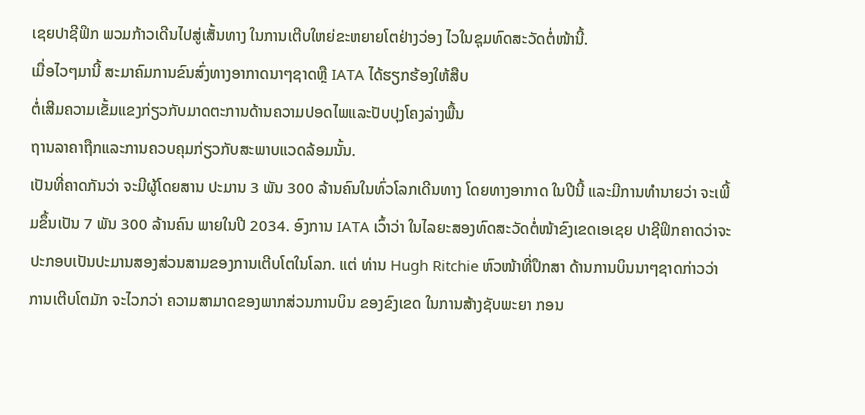ເຊຍປາຊີຟິກ ພວມກ້າວເດີນໄປສູ່ເສັ້ນທາງ ໃນການເຕີບໃຫຍ່ຂະຫຍາຍໂຕຢ່າງວ່ອງ ໄວໃນຊຸມທົດສະວັດຕໍ່ໜ້ານີ້.
ເມື່ອໄວໆມານີ້ ສະມາຄົມການຂົນສົ່ງທາງອາກາດນາໆຊາດຫຼື IATA ໄດ້ຮຽກຮ້ອງໃຫ້ສືບ
ຕໍ່ເສີມຄວາມເຂັ້ມແຂງກ່ຽວກັບມາດຕະການດ້ານຄວາມປອດໄພແລະປັບປຸງໂຄງລ່າງພື້ນ
ຖານລາຄາຖືກແລະການຄວບຄຸມກ່ຽວກັບສະພາບແວດລ້ອມນັ້ນ.
ເປັນທີ່ຄາດກັນວ່າ ຈະມີຜູ້ໂດຍສານ ປະມານ 3 ພັນ 300 ລ້ານຄົນໃນທົ່ວໂລກເດີນທາງ ໂດຍທາງອາກາດ ໃນປີນີ້ ແລະມີການທຳນາຍວ່າ ຈະເພີ້ມຂຶ້ນເປັນ 7 ພັນ 300 ລ້ານຄົນ ພາຍໃນປີ 2034. ອົງການ IATA ເວົ້າວ່າ ໃນໄລຍະສອງທົດສະວັດຕໍ່ໜ້າຂົງເຂດເອເຊຍ ປາຊີຟິກຄາດວ່າຈະປະກອບເປັນປະມານສອງສ່ວນສາມຂອງການເຕີບໂຕໃນໂລກ. ແຕ່ ທ່ານ Hugh Ritchie ຫົວໜ້າທີ່ປຶກສາ ດ້ານການບິນນາໆຊາດກ່າວວ່າ ການເຕີບໂຕມັກ ຈະໄວກວ່າ ຄວາມສາມາດຂອງພາກສ່ວນການບິນ ຂອງຂົງເຂດ ໃນການສ້າງຊັບພະຍາ ກອນ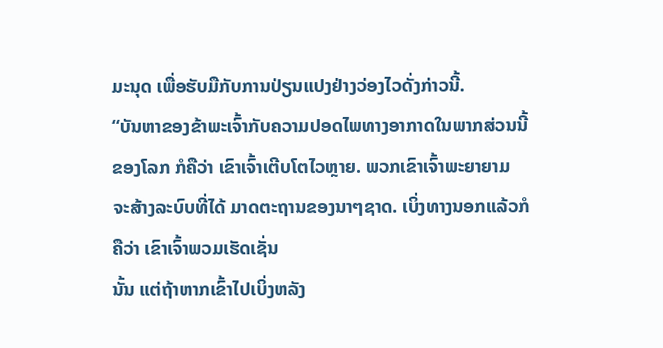ມະນຸດ ເພື່ອຮັບມືກັບການປ່ຽນແປງຢ່າງວ່ອງໄວດັ່ງກ່າວນີ້.
“ບັນຫາຂອງຂ້າພະເຈົ້າກັບຄວາມປອດໄພທາງອາກາດໃນພາກສ່ວນນີ້ຂອງໂລກ ກໍຄືວ່າ ເຂົາເຈົ້າເຕີບໂຕໄວຫຼາຍ. ພວກເຂົາເຈົ້າພະຍາຍາມ ຈະສ້າງລະບົບທີ່ໄດ້ ມາດຕະຖານຂອງນາໆຊາດ. ເບິ່ງທາງນອກແລ້ວກໍຄືວ່າ ເຂົາເຈົ້າພວມເຮັດເຊັ່ນ
ນັ້ນ ແຕ່ຖ້າຫາກເຂົ້າໄປເບິ່ງຫລັງ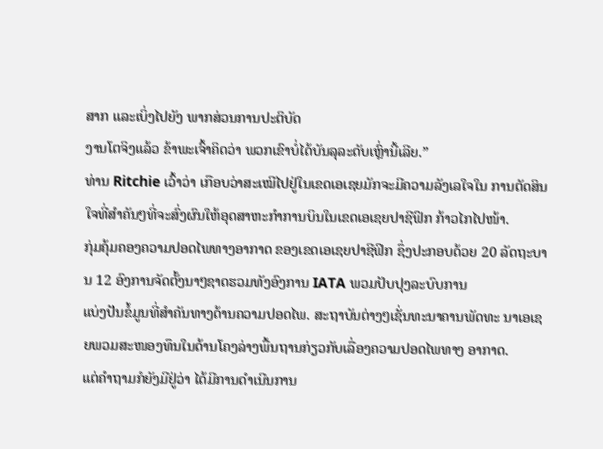ສາກ ແລະເບິ່ງໄປຍັງ ພາກສ່ວນການປະຕິບັດ
ງານໂຕຈິງແລ້ວ ຂ້າພະເຈົ້າຄິດວ່າ ພວກເຂົາບໍ່ໄດ້ບັນລຸລະດັບເຫຼົ່ານີ້ເລີຍ.”
ທ່ານ Ritchie ເວົ້າວ່າ ເກືອບວ່າສະເໝີໄປຢູ່ໃນເຂດເອເຊຍມັກຈະມີຄວາມລັງເລໃຈໃນ ການຕັດສິນໃຈທີ່ສຳຄັນໆທີ່ຈະສົ່ງຜົນໃຫ້ອຸດສາຫະກຳການບິນໃນເຂດເອເຊຍປາຊີຟິກ ກ້າວໄກໄປໜ້າ.
ກຸ່ມຄຸ້ມຄອງຄວາມປອດໄພທາງອາກາດ ຂອງເຂດເອເຊຍປາຊີຟິກ ຊຶ່ງປະກອບດ້ວຍ 20 ລັດຖະບານ 12 ອົງການຈັດຕັ້ງນາໆຊາດຮວມທັງອົງການ IATA ພວມປັບປຸງລະບົບການ
ແບ່ງປັນຂໍ້ມູນທີ່ສຳຄັນທາງດ້ານຄວາມປອດໄພ. ສະຖາບັນຕ່າງໆເຊັ່ນທະນາຄານພັດທະ ນາເອເຊຍພວມສະໜອງທຶນໃນດ້ານໂຄງລ່າງພື້ນຖານກ່ຽວກັບເລື່ອງຄວາມປອດໄພທາງ ອາກາດ.
ແຕ່ຄຳຖາມກໍຍັງມີຢູ່ວ່າ ໄດ້ມີການດຳເນີນການ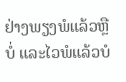ຢ່າງພຽງພໍແລ້ວຫຼືບໍ່ ແລະໄວພໍແລ້ວບໍ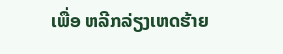ເພື່ອ ຫລີກລ່ຽງເຫດຮ້າຍ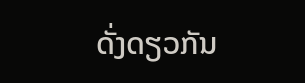ດັ່ງດຽວກັນ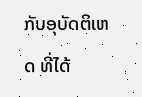ກັບອຸບັດຕິເຫດ ທີ່ໄດ້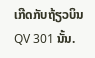ເກີດກັບຖ້ຽວບິນ QV 301 ນັ້ນ.